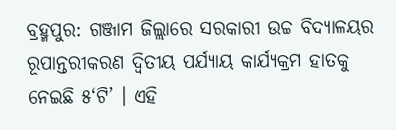ବ୍ରହ୍ମପୁର: ଗଞ୍ଜାମ ଜିଲ୍ଲାରେ ସରକାରୀ ଉଚ୍ଚ ବିଦ୍ୟାଳୟର ରୂପାନ୍ତରୀକରଣ ଦ୍ବିତୀୟ ପର୍ଯ୍ୟାୟ କାର୍ଯ୍ୟକ୍ରମ ହାତକୁ ନେଇଛି ୫‘ଟି’ । ଏହି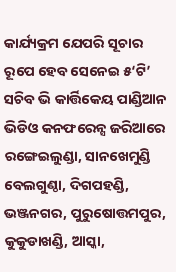କାର୍ଯ୍ୟକ୍ରମ ଯେପରି ସୂଚାର ରୂପେ ହେବ ସେନେଇ ୫‘ଟି’ ସଚିବ ଭି କାର୍ତ୍ତିକେୟ ପାଣ୍ଡିଆନ ଭିଡିଓ କନଫରେନ୍ସ ଜରିଆରେ ରଙ୍ଗେଇଲୁଣ୍ଡା, ସାନଖେମୁଣ୍ଡି ବେଲଗୁଣ୍ଠା, ଦିଗପହଣ୍ଡି, ଭଞ୍ଜନଗର, ପୁରୁଷୋତ୍ତମପୁର, କୁକୁଡାଖଣ୍ଡି, ଆସ୍କା,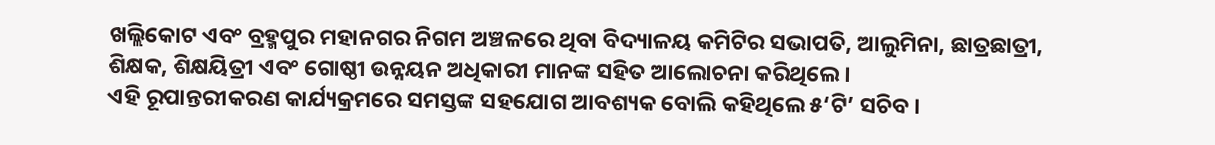ଖଲ୍ଲିକୋଟ ଏବଂ ବ୍ରହ୍ମପୁର ମହାନଗର ନିଗମ ଅଞ୍ଚଳରେ ଥିବା ବିଦ୍ୟାଳୟ କମିଟିର ସଭାପତି, ଆଲୁମିନା, ଛାତ୍ରଛାତ୍ରୀ, ଶିକ୍ଷକ, ଶିକ୍ଷୟିତ୍ରୀ ଏବଂ ଗୋଷ୍ଠୀ ଉନ୍ନୟନ ଅଧିକାରୀ ମାନଙ୍କ ସହିତ ଆଲୋଚନା କରିଥିଲେ ।
ଏହି ରୂପାନ୍ତରୀକରଣ କାର୍ଯ୍ୟକ୍ରମରେ ସମସ୍ତଙ୍କ ସହଯୋଗ ଆବଶ୍ୟକ ବୋଲି କହିଥିଲେ ୫‘ଟି’ ସଚିବ ।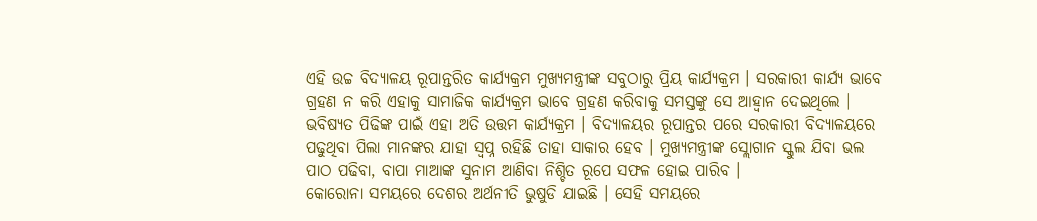ଏହି ଉଚ୍ଚ ବିଦ୍ୟାଳୟ ରୂପାନ୍ତରିତ କାର୍ଯ୍ୟକ୍ରମ ମୁଖ୍ୟମନ୍ତ୍ରୀଙ୍କ ସବୁଠାରୁ ପ୍ରିୟ କାର୍ଯ୍ୟକ୍ରମ । ସରକାରୀ କାର୍ଯ୍ୟ ଭାବେ ଗ୍ରହଣ ନ କରି ଏହାକୁ ସାମାଜିକ କାର୍ଯ୍ୟକ୍ରମ ଭାବେ ଗ୍ରହଣ କରିବାକୁ ସମସ୍ତଙ୍କୁ ସେ ଆହ୍ବାନ ଦେଇଥିଲେ । ଭବିଷ୍ୟତ ପିଢିଙ୍କ ପାଇଁ ଏହା ଅତି ଉତ୍ତମ କାର୍ଯ୍ୟକ୍ରମ । ବିଦ୍ୟାଳୟର ରୂପାନ୍ତର ପରେ ସରକାରୀ ବିଦ୍ୟାଳୟରେ ପଢୁଥିବା ପିଲା ମାନଙ୍କର ଯାହା ସ୍ବପ୍ନ ରହିଛି ତାହା ସାକାର ହେବ । ମୁଖ୍ୟମନ୍ତ୍ରୀଙ୍କ ସ୍ଲୋଗାନ ସ୍କୁଲ ଯିବା ଭଲ ପାଠ ପଢିବା, ବାପା ମାଆଙ୍କ ସୁନାମ ଆଣିବା ନିଶ୍ଚିତ ରୂପେ ସଫଳ ହୋଇ ପାରିବ ।
କୋରୋନା ସମୟରେ ଦେଶର ଅର୍ଥନୀତି ଭୁଷୁଡି ଯାଇଛି । ସେହି ସମୟରେ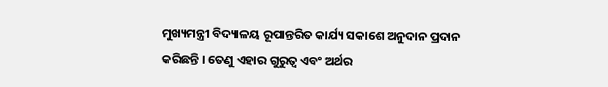ମୁଖ୍ୟମନ୍ତ୍ରୀ ବିଦ୍ୟାଳୟ ରୂପାନ୍ତରିତ କାର୍ଯ୍ୟ ସକାଶେ ଅନୁଦାନ ପ୍ରଦାନ କରିଛନ୍ତି । ତେଣୁ ଏହାର ଗୁରୁତ୍ଵ ଏବଂ ଅର୍ଥର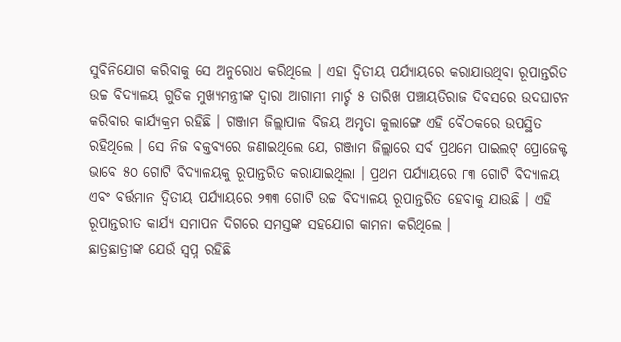ସୁବିନିଯୋଗ କରିବାକୁ ସେ ଅନୁରୋଧ କରିଥିଲେ । ଏହା ଦ୍ୱିତୀୟ ପର୍ଯ୍ୟାୟରେ କରାଯାଉଥିବା ରୂପାନ୍ତରିତ ଉଚ୍ଚ ବିଦ୍ୟାଳୟ ଗୁଡିକ ମୁଖ୍ୟମନ୍ତ୍ରୀଙ୍କ ଦ୍ବାରା ଆଗାମୀ ମାର୍ଚ୍ଚ ୫ ତାରିଖ ପଞ୍ଚାୟତିରାଜ ଦିବସରେ ଉଦଘାଟନ କରିବାର କାର୍ଯ୍ୟକ୍ରମ ରହିଛି । ଗଞ୍ଜାମ ଜିଲ୍ଲାପାଳ ବିଜୟ ଅମୃତା କୁଲାଙ୍ଗେ ଏହି ବୈଠକରେ ଉପସ୍ଥିତ ରହିଥିଲେ । ସେ ନିଜ ବକ୍ତବ୍ୟରେ ଜଣାଇଥିଲେ ଯେ, ଗଞ୍ଜାମ ଜିଲ୍ଲାରେ ସର୍ବ ପ୍ରଥମେ ପାଇଲଟ୍ ପ୍ରୋଜେକ୍ଟ ଭାବେ ୫୦ ଗୋଟି ବିଦ୍ୟାଳୟକୁ ରୂପାନ୍ତରିତ କରାଯାଇଥିଲା । ପ୍ରଥମ ପର୍ଯ୍ୟାୟରେ ୮୩ ଗୋଟି ବିଦ୍ୟାଳୟ ଏବଂ ବର୍ତ୍ତମାନ ଦ୍ବିତୀୟ ପର୍ଯ୍ୟାୟରେ ୨୩୩ ଗୋଟି ଉଚ୍ଚ ବିଦ୍ୟାଳୟ ରୂପାନ୍ତରିତ ହେବାକୁ ଯାଉଛି । ଏହି ରୂପାନ୍ତରୀତ କାର୍ଯ୍ୟ ସମାପନ ଦିଗରେ ସମସ୍ତଙ୍କ ସହଯୋଗ କାମନା କରିଥିଲେ ।
ଛାତ୍ରଛାତ୍ରୀଙ୍କ ଯେଉଁ ସ୍ବପ୍ନ ରହିଛି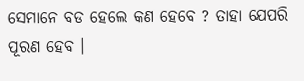ସେମାନେ ବଡ ହେଲେ କଣ ହେବେ ? ତାହା ଯେପରି ପୂରଣ ହେବ ।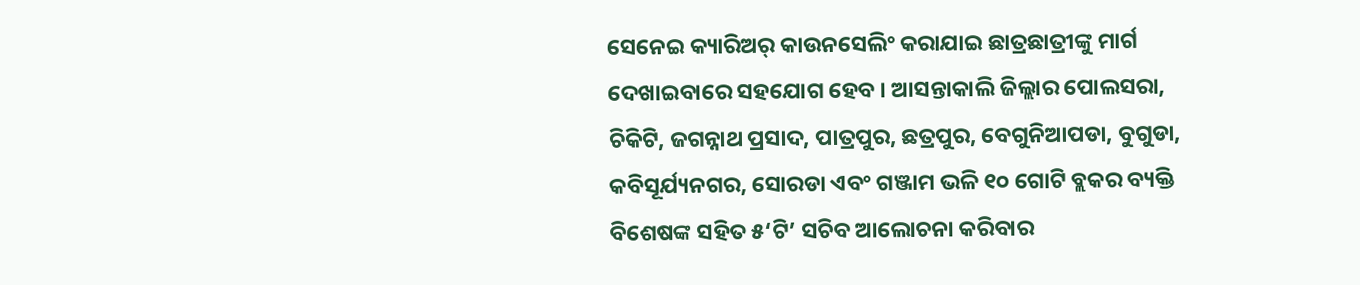ସେନେଇ କ୍ୟାରିଅର୍ କାଉନସେଲିଂ କରାଯାଇ ଛାତ୍ରଛାତ୍ରୀଙ୍କୁ ମାର୍ଗ ଦେଖାଇବାରେ ସହଯୋଗ ହେବ । ଆସନ୍ତାକାଲି ଜିଲ୍ଲାର ପୋଲସରା, ଚିକିଟି, ଜଗନ୍ନାଥ ପ୍ରସାଦ, ପାତ୍ରପୁର, ଛତ୍ରପୁର, ବେଗୁନିଆପଡା, ବୁଗୁଡା, କବିସୂର୍ଯ୍ୟନଗର, ସୋରଡା ଏବଂ ଗଞ୍ଜାମ ଭଳି ୧୦ ଗୋଟି ବ୍ଲକର ବ୍ୟକ୍ତି ବିଶେଷଙ୍କ ସହିତ ୫‘ଟି’ ସଚିବ ଆଲୋଚନା କରିବାର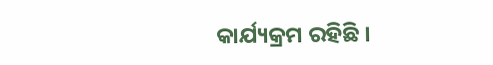କାର୍ଯ୍ୟକ୍ରମ ରହିଛି ।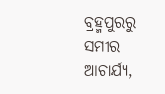ବ୍ରହ୍ମପୁରରୁ ସମୀର ଆଚାର୍ଯ୍ୟ,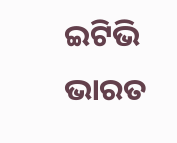ଇଟିଭି ଭାରତ